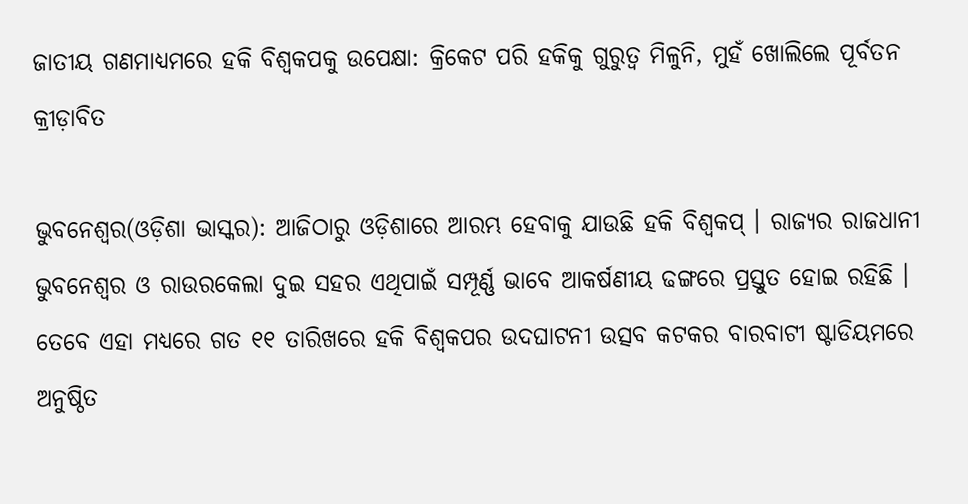ଜାତୀୟ ଗଣମାଧ୍ୟମରେ ହକି ବିଶ୍ୱକପକୁ ଉପେକ୍ଷା: କ୍ରିକେଟ ପରି ହକିକୁ ଗୁରୁତ୍ୱ ମିଳୁନି, ମୁହଁ ଖୋଲିଲେ ପୂର୍ବତନ କ୍ରୀଡ଼ାବିତ

ଭୁବନେଶ୍ୱର(ଓଡ଼ିଶା ଭାସ୍କର): ଆଜିଠାରୁ ଓଡ଼ିଶାରେ ଆରମ୍ଭ ହେବାକୁ ଯାଉଛି ହକି ବିଶ୍ୱକପ୍ । ରାଜ୍ୟର ରାଜଧାନୀ ଭୁବନେଶ୍ୱର ଓ ରାଉରକେଲା ଦୁଇ ସହର ଏଥିପାଇଁ ସମ୍ପୂର୍ଣ୍ଣ ଭାବେ ଆକର୍ଷଣୀୟ ଢଙ୍ଗରେ ପ୍ରସ୍ତୁତ ହୋଇ ରହିଛି । ତେବେ ଏହା ମଧ୍ୟରେ ଗତ ୧୧ ତାରିଖରେ ହକି ବିଶ୍ୱକପର ଉଦଘାଟନୀ ଉତ୍ସବ କଟକର ବାରବାଟୀ ଷ୍ଟାଡିୟମରେ ଅନୁଷ୍ଠିତ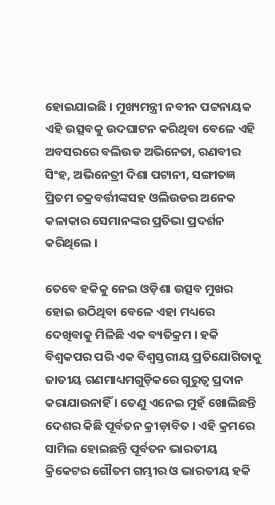ହୋଇଯାଇଛି । ମୁଖ୍ୟମନ୍ତ୍ରୀ ନବୀନ ପଟ୍ଟନାୟକ ଏହି ଉତ୍ସବକୁ ଉଦଘାଟନ କରିଥିବା ବେଳେ ଏହି ଅବସରରେ ବଲିଉଡ ଅଭିନେତା, ରଣବୀର ସିଂହ, ଅଭିନେତ୍ରୀ ଦିଶା ପଟାନୀ, ସଙ୍ଗୀତଜ୍ଞ ପ୍ରିତମ ଚକ୍ରବର୍ତ୍ତୀଙ୍କସହ ଓଲିଉଡର ଅନେକ କଳାକାର ସେମାନଙ୍କର ପ୍ରତିଭା ପ୍ରଦର୍ଶନ କରିଥିଲେ ।

ତେବେ ହକିକୁ ନେଇ ଓଡ଼ିଶା ଉତ୍ସବ ମୁଖର ହୋଇ ଉଠିଥିବା ବେଳେ ଏହା ମଧ୍ୟରେ ଦେଖିବାକୁ ମିଳିଛି ଏକ ବ୍ୟତିକ୍ରମ । ହକି ବିଶ୍ୱକପର ପରି ଏକ ବିଶ୍ୱସ୍ତରୀୟ ପ୍ରତିଯୋଗିତାକୁ ଜାତୀୟ ଗଣମାଧ୍ୟମଗୁଡ଼ିକରେ ଗୁରୁତ୍ୱ ପ୍ରଦାନ କରାଯାଉନାହିଁ । ତେଣୁ ଏନେଇ ମୁହଁ ଖୋଲିଛନ୍ତି ଦେଶର କିଛି ପୂର୍ବତନ କ୍ରୀଡ଼ାବିତ । ଏହି କ୍ରମରେ ସାମିଲ ହୋଇଛନ୍ତି ପୂର୍ବତନ ଭାରତୀୟ କ୍ରିକେଟର ଗୌତମ ଗମ୍ଭୀର ଓ ଭାରତୀୟ ହକି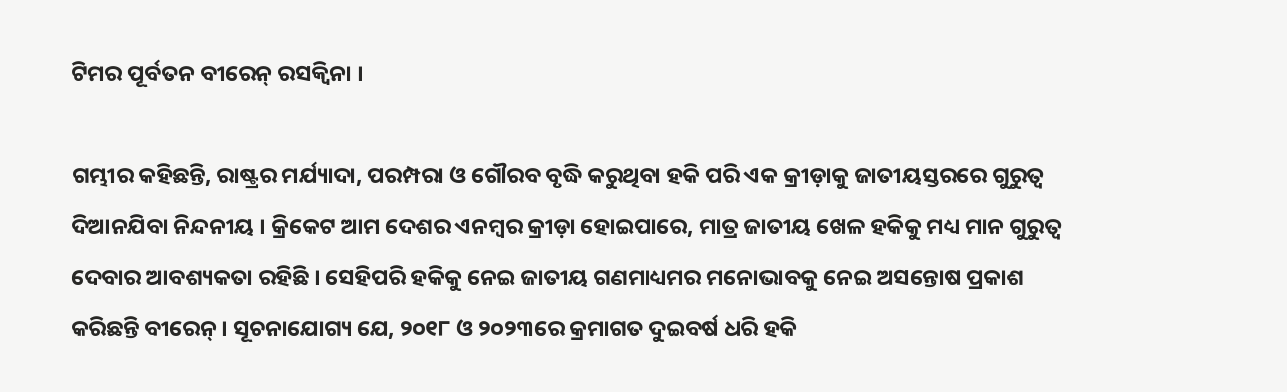ଟିମର ପୂର୍ବତନ ବୀରେନ୍ ରସକ୍ୱିନା ।

ଗମ୍ଭୀର କହିଛନ୍ତି, ରାଷ୍ଟ୍ରର ମର୍ଯ୍ୟାଦା, ପରମ୍ପରା ଓ ଗୌରବ ବୃଦ୍ଧି କରୁଥିବା ହକି ପରି ଏକ କ୍ରୀଡ଼ାକୁ ଜାତୀୟସ୍ତରରେ ଗୁରୁତ୍ୱ ଦିଆନଯିବା ନିନ୍ଦନୀୟ । କ୍ରିକେଟ ଆମ ଦେଶର ଏନମ୍ବର କ୍ରୀଡ଼ା ହୋଇପାରେ, ମାତ୍ର ଜାତୀୟ ଖେଳ ହକିକୁ ମଧ୍ୟ ମାନ ଗୁରୁତ୍ୱ ଦେବାର ଆବଶ୍ୟକତା ରହିଛି । ସେହିପରି ହକିକୁ ନେଇ ଜାତୀୟ ଗଣମାଧ୍ୟମର ମନୋଭାବକୁ ନେଇ ଅସନ୍ତୋଷ ପ୍ରକାଶ କରିଛନ୍ତି ବୀରେନ୍ । ସୂଚନାଯୋଗ୍ୟ ଯେ, ୨୦୧୮ ଓ ୨୦୨୩ରେ କ୍ରମାଗତ ଦୁଇବର୍ଷ ଧରି ହକି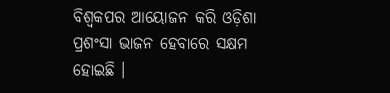ବିଶ୍ୱକପର ଆୟୋଜନ କରି ଓଡ଼ିଶା ପ୍ରଶଂସା ଭାଜନ ହେବାରେ ସକ୍ଷମ ହୋଇଛି ।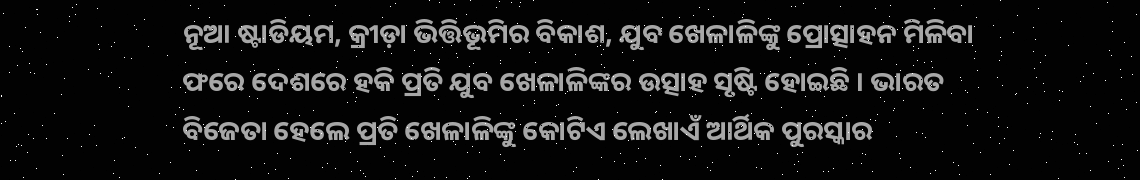ନୂଆ ଷ୍ଟାଡିୟମ, କ୍ରୀଡ଼ା ଭିତ୍ତିଭୂମିର ବିକାଶ, ଯୁବ ଖେଳାଳିଙ୍କୁ ପ୍ରୋତ୍ସାହନ ମିଳିବା ଫରେ ଦେଶରେ ହକି ପ୍ରତି ଯୁବ ଖେଳାଳିଙ୍କର ଉତ୍ସାହ ସୃଷ୍ଟି ହୋଇଛି । ଭାରତ ବିଜେତା ହେଲେ ପ୍ରତି ଖେଳାଳିଙ୍କୁ କୋଟିଏ ଲେଖାଏଁ ଆର୍ଥିକ ପୁରସ୍କାର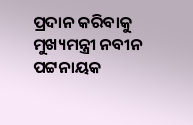ପ୍ରଦାନ କରିବାକୁ ମୁଖ୍ୟମନ୍ତ୍ରୀ ନବୀନ ପଟ୍ଟନାୟକ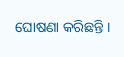ଘୋଷଣା କରିଛନ୍ତି ।